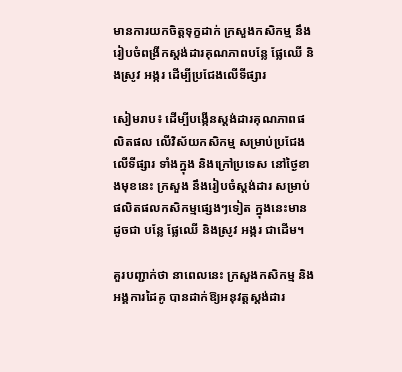មានការយកចិត្តទុក្ខដាក់ ក្រសួងកសិកម្ម នឹងរៀបចំពង្រីកស្តង់ដារគុណភាពបន្លែ ផ្លែឈើ និងស្រូវ អង្ករ ដើម្បីប្រជែងលើទីផ្សារ

សៀមរាប៖ ដើម្បីបង្កើនស្តង់ដារគុណភាពផលិតផល លើវិស័យកសិកម្ម សម្រាប់ប្រជែងលើទីផ្សារ ទាំងក្នុង និងក្រៅប្រទេស នៅថ្ងៃខាងមុខនេះ ក្រសួង នឹងរៀបចំស្ដង់ដារ សម្រាប់ផលិតផលកសិកម្មផ្សេងៗទៀត ក្នុងនេះមានដូចជា បន្លែ ផ្លែឈើ និងស្រូវ អង្ករ ជាដើម។

គួរបញ្ជាក់ថា នាពេលនេះ ក្រសួងកសិកម្ម និងអង្គការដៃគូ បានដាក់ឱ្យអនុវត្តស្ដង់ដារ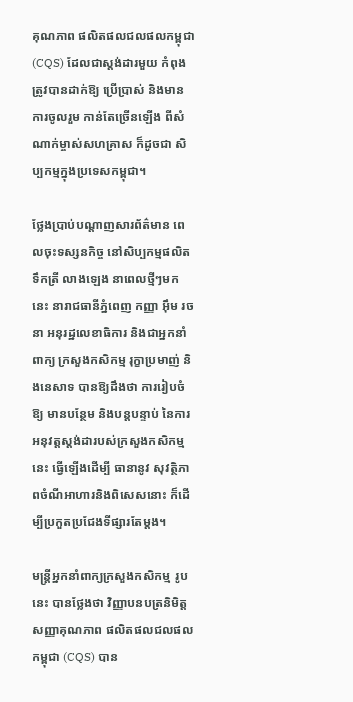គុណភាព ផលិតផលជលផលកម្ពុជា (CQS) ដែលជាស្តង់ដារមួយ កំពុងត្រូវបានដាក់ឱ្យ ប្រើប្រាស់ និងមានការចូលរួម កាន់តែច្រើនឡើង ពីសំណាក់ម្ចាស់សហគ្រាស ក៏ដូចជា សិប្បកម្មក្នុងប្រទេសកម្ពុជា។

ថ្លែងប្រាប់បណ្តាញសារព័ត៌មាន ពេលចុះទស្សនកិច្ច នៅសិប្បកម្មផលិតទឹកត្រី លាងឡេង នាពេលថ្មីៗមកនេះ នារាជធានីភ្នំពេញ កញ្ញា អ៊ឹម រចនា អនុរដ្ឋលេខាធិការ និងជាអ្នកនាំពាក្យ ក្រសួងកសិកម្ម រុក្ខាប្រមាញ់ និងនេសាទ បានឱ្យដឹងថា ការរៀបចំឱ្យ មានបន្ថែម និងបន្តបន្ទាប់ នៃការអនុវត្តស្តង់ដារបស់ក្រសួងកសិកម្មនេះ ធ្វើឡើងដើម្បី ធានានូវ សុវត្ថិភាពចំណីអាហារនិងពិសេសនោះ ក៏ដើម្បីប្រកួតប្រជែងទីផ្សារតែម្តង។

មន្រ្តីអ្នកនាំពាក្យក្រសួងកសិកម្ម រូបនេះ បានថ្លែងថា វិញ្ញាបនបត្រនិមិត្តសញ្ញាគុណភាព ផលិតផលជលផលកម្ពុជា (CQS) បាន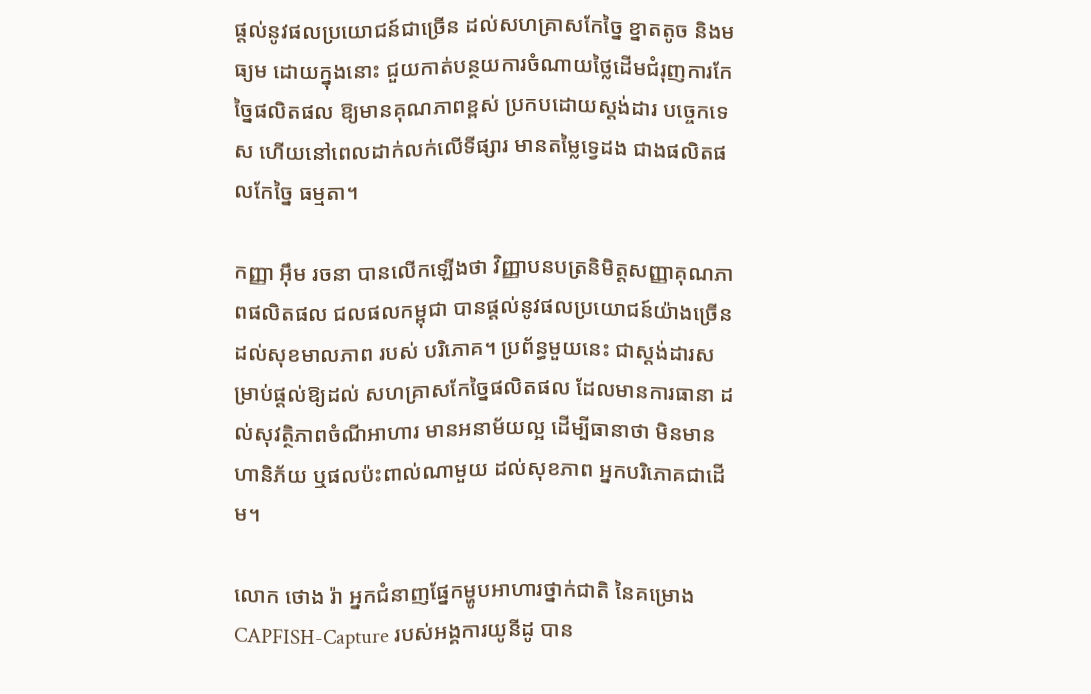ផ្តល់នូវផលប្រយោជន៍ជាច្រើន ដល់សហគ្រាសកែច្នៃ ខ្នាតតូច និងមធ្យម ដោយក្នុងនោះ ជួយកាត់បន្ថយការចំណាយថ្លៃដើមជំរុញការកែច្នៃផលិតផល ឱ្យមានគុណភាពខ្ពស់ ប្រកបដោយស្ដង់ដារ បច្ចេកទេស ហើយនៅពេលដាក់លក់លើទីផ្សារ មានតម្លៃទ្វេដង ជាងផលិតផលកែច្នៃ ធម្មតា។

កញ្ញា អ៊ឹម រចនា បានលើកឡើងថា វិញ្ញាបនបត្រនិមិត្តសញ្ញាគុណភាពផលិតផល ជលផលកម្ពុជា បានផ្តល់នូវផលប្រយោជន៍យ៉ាងច្រើន ដល់សុខមាលភាព របស់ បរិភោគ។ ប្រព័ន្ធមួយនេះ ជាស្ដង់ដារសម្រាប់ផ្ដល់ឱ្យដល់ សហគ្រាសកែច្នៃផលិតផល ដែលមានការធានា ដល់សុវត្ថិភាពចំណីអាហារ មានអនាម័យល្អ ដើម្បីធានាថា មិនមានហានិភ័យ ឬផលប៉ះពាល់ណាមួយ ដល់សុខភាព អ្នកបរិភោគជាដើម។

លោក ថោង រ៉ា អ្នកជំនាញផ្នែកម្ហូបអាហារថ្នាក់ជាតិ នៃគម្រោង CAPFISH-Capture របស់អង្គការយូនីដូ បាន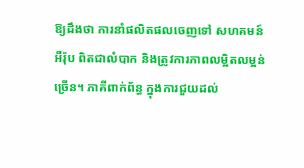ឱ្យដឹងថា ការនាំផលិតផលចេញទៅ សហគមន៍អឺរ៉ុប ពិតជាលំបាក និងត្រូវការភាពលម្អិតលម្អន់ច្រើន។ ភាគីពាក់ព័ន្ធ ក្នុងការជួយដល់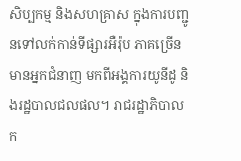សិប្បកម្ម និងសហគ្រាស ក្នុងការបញ្ជូនទៅលក់កាន់ទីផ្សារអឺរ៉ុប ភាគច្រើន មានអ្នកជំនាញ មកពីអង្គការយូនីដូ និងរដ្ឋបាលជលផល។ រាជរដ្ឋាភិបាល ក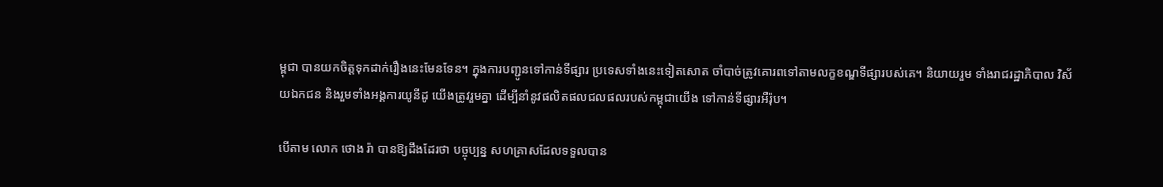ម្ពុជា បានយកចិត្តទុកដាក់រឿងនេះមែនទែន។ ក្នុងការបញ្ជូនទៅកាន់ទីផ្សារ ប្រទេសទាំងនេះទៀតសោត ចាំបាច់ត្រូវគោរពទៅតាមលក្ខខណ្ឌទីផ្សារបស់គេ។ និយាយរួម ទាំងរាជរដ្ឋាភិបាល វិស័យឯកជន និងរួមទាំងអង្គការយូនីដូ យើងត្រូវរួមគ្នា ដើម្បីនាំនូវផលិតផលជលផលរបស់កម្ពុជាយើង ទៅកាន់ទីផ្សារអឺរ៉ុប។

បើតាម លោក ថោង រ៉ា បានឱ្យដឹងដែរថា បច្ចុប្បន្ន សហគ្រាសដែលទទួលបាន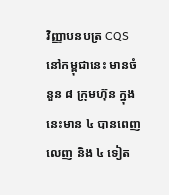វិញ្ញាបនបត្រ CQS នៅកម្ពុជានេះ មានចំនួន ៨ ក្រុមហ៊ុន ក្នុងនេះមាន ៤ បានពេញ លេញ និង ៤ ទៀត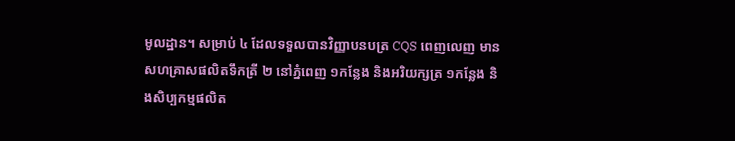មូលដ្ឋាន។ សម្រាប់ ៤ ដែលទទួលបានវិញ្ញាបនបត្រ CQS ពេញលេញ មានសហគ្រាសផលិតទឹកត្រី ២ នៅភ្នំពេញ ១កន្លែង និងអរិយក្សត្រ ១កន្លែង និងសិប្បកម្មផលិត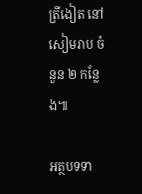ត្រីងៀត នៅសៀមរាប ចំនួន ២ កន្លែង៕

អត្ថបទទា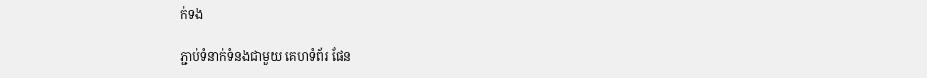ក់ទង

ភ្ជាប់ទំនាក់ទំនងជាមួយ គេហទំព័រ ផែន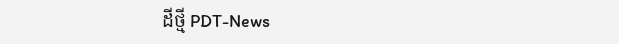ដីថ្មី PDT-News